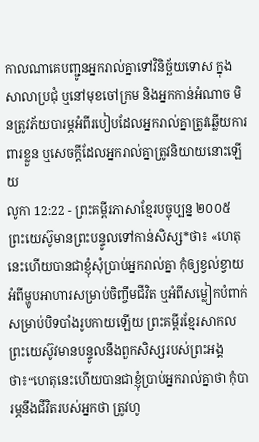កាលណាគេបញ្ជូនអ្នករាល់គ្នាទៅវិនិច្ឆ័យទោស ក្នុងសាលាប្រជុំ ឬនៅមុខចៅក្រម និងអ្នកកាន់អំណាច មិនត្រូវភ័យបារម្ភអំពីរបៀបដែលអ្នករាល់គ្នាត្រូវឆ្លើយការពារខ្លួន ឬសេចក្ដីដែលអ្នករាល់គ្នាត្រូវនិយាយនោះឡើយ
លូកា 12:22 - ព្រះគម្ពីរភាសាខ្មែរបច្ចុប្បន្ន ២០០៥ ព្រះយេស៊ូមានព្រះបន្ទូលទៅកាន់សិស្ស*ថា៖ «ហេតុនេះហើយបានជាខ្ញុំសុំប្រាប់អ្នករាល់គ្នា កុំឲ្យខ្វល់ខ្វាយអំពីម្ហូបអាហារសម្រាប់ចិញ្ចឹមជីវិត ឬអំពីសម្លៀកបំពាក់សម្រាប់បិទបាំងរូបកាយឡើយ ព្រះគម្ពីរខ្មែរសាកល ព្រះយេស៊ូវមានបន្ទូលនឹងពួកសិស្សរបស់ព្រះអង្គថា៖“ហេតុនេះហើយបានជាខ្ញុំប្រាប់អ្នករាល់គ្នាថា កុំបារម្ភនឹងជីវិតរបស់អ្នកថា ត្រូវហូ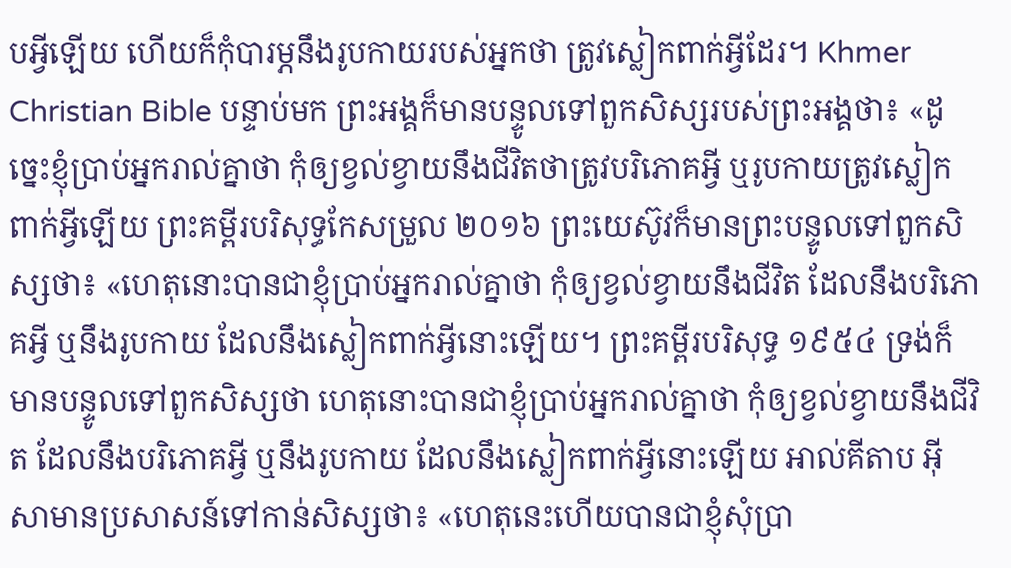បអ្វីឡើយ ហើយក៏កុំបារម្ភនឹងរូបកាយរបស់អ្នកថា ត្រូវស្លៀកពាក់អ្វីដែរ។ Khmer Christian Bible បន្ទាប់មក ព្រះអង្គក៏មានបន្ទូលទៅពួកសិស្សរបស់ព្រះអង្គថា៖ «ដូច្នេះខ្ញុំប្រាប់អ្នករាល់គ្នាថា កុំឲ្យខ្វល់ខ្វាយនឹងជីវិតថាត្រូវបរិភោគអ្វី ឬរូបកាយត្រូវស្លៀកពាក់អ្វីឡើយ ព្រះគម្ពីរបរិសុទ្ធកែសម្រួល ២០១៦ ព្រះយេស៊ូវក៏មានព្រះបន្ទូលទៅពួកសិស្សថា៖ «ហេតុនោះបានជាខ្ញុំប្រាប់អ្នករាល់គ្នាថា កុំឲ្យខ្វល់ខ្វាយនឹងជីវិត ដែលនឹងបរិភោគអ្វី ឬនឹងរូបកាយ ដែលនឹងស្លៀកពាក់អ្វីនោះឡើយ។ ព្រះគម្ពីរបរិសុទ្ធ ១៩៥៤ ទ្រង់ក៏មានបន្ទូលទៅពួកសិស្សថា ហេតុនោះបានជាខ្ញុំប្រាប់អ្នករាល់គ្នាថា កុំឲ្យខ្វល់ខ្វាយនឹងជីវិត ដែលនឹងបរិភោគអ្វី ឬនឹងរូបកាយ ដែលនឹងស្លៀកពាក់អ្វីនោះឡើយ អាល់គីតាប អ៊ីសាមានប្រសាសន៍ទៅកាន់សិស្សថា៖ «ហេតុនេះហើយបានជាខ្ញុំសុំប្រា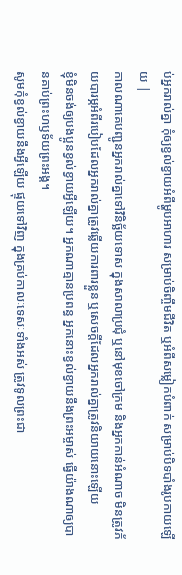ប់អ្នករាល់គ្នា កុំឲ្យខ្វល់ខ្វាយអំពីម្ហូបអាហារ សម្រាប់ចិញ្ចឹមជីវិត ឬអំពីសម្លៀកបំពាក់ សម្រាប់បិទបាំងរូបកាយឡើយ |
កាលណាគេបញ្ជូនអ្នករាល់គ្នាទៅវិនិច្ឆ័យទោស ក្នុងសាលាប្រជុំ ឬនៅមុខចៅក្រម និងអ្នកកាន់អំណាច មិនត្រូវភ័យបារម្ភអំពីរបៀបដែលអ្នករាល់គ្នាត្រូវឆ្លើយការពារខ្លួន ឬសេចក្ដីដែលអ្នករាល់គ្នាត្រូវនិយាយនោះឡើយ
ខ្ញុំមិនចង់ឲ្យបងប្អូនខ្វល់ខ្វាយអ្វីឡើយ។ អ្នកណាគ្មានប្រពន្ធ អ្នកនោះខ្វល់ខ្វាយនឹងព្រះអម្ចាស់ ធ្វើយ៉ាងណាឲ្យបានគាប់ព្រះហឫទ័យព្រះអង្គ។
សូមកុំខ្វល់ខ្វាយនឹងអ្វីឡើយ ផ្ទុយទៅវិញ ក្នុងគ្រប់កាលៈទេសៈទាំងអស់ ត្រូវទូលព្រះជា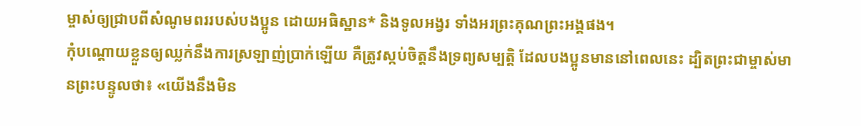ម្ចាស់ឲ្យជ្រាបពីសំណូមពររបស់បងប្អូន ដោយអធិស្ឋាន* និងទូលអង្វរ ទាំងអរព្រះគុណព្រះអង្គផង។
កុំបណ្ដោយខ្លួនឲ្យឈ្លក់នឹងការស្រឡាញ់ប្រាក់ឡើយ គឺត្រូវស្កប់ចិត្តនឹងទ្រព្យសម្បត្តិ ដែលបងប្អូនមាននៅពេលនេះ ដ្បិតព្រះជាម្ចាស់មានព្រះបន្ទូលថា៖ «យើងនឹងមិន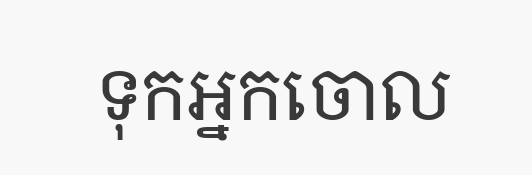ទុកអ្នកចោល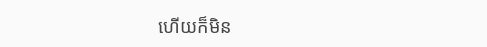ហើយក៏មិន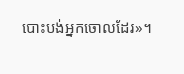បោះបង់អ្នកចោលដែរ»។